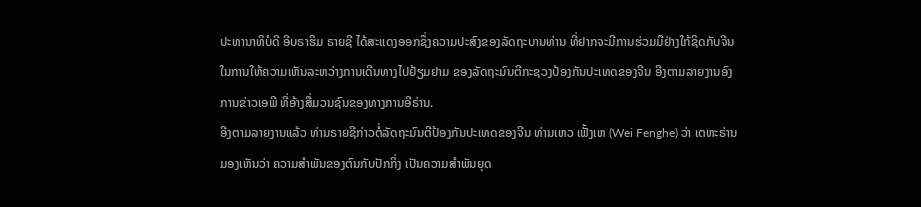ປະທານາທິບໍດີ ອີບຣາຮິມ ຣາຍຊີ ໄດ້ສະແດງອອກຊຶ່ງຄວາມປະສົງຂອງລັດຖະບານທ່ານ ທີ່ຢາກຈະມີການຮ່ວມມືຢ່າງໃກ້ຊິດກັບຈີນ ໃນການໃຫ້ຄວາມເຫັນລະຫວ່າງການເດີນທາງໄປຢ້ຽມຢາມ ຂອງລັດຖະມົນຕີກະຊວງປ້ອງກັນປະເທດຂອງຈີນ ອີງຕາມລາຍງານອົງການຂ່າວເອພີ ທີ່ອ້າງສື່ມວນຊົນຂອງທາງການອີຣ່ານ.
ອີງຕາມລາຍງານແລ້ວ ທ່ານຣາຍຊີກ່າວຕໍ່ລັດຖະມົນຕີປ້ອງກັນປະເທດຂອງຈີນ ທ່ານເຫວ ເຟັ້ງເຫ (Wei Fenghe) ວ່າ ເຕຫະຣ່ານມອງເຫັນວ່າ ຄວາມສຳພັນຂອງຕົນກັບປັກກິ່ງ ເປັນຄວາມສຳພັນຍຸດ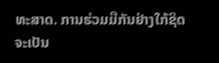ທະສາດ. ການຮ່ວມມືກັນຢ່າງໃກ້ຊິດ ຈະເປັນ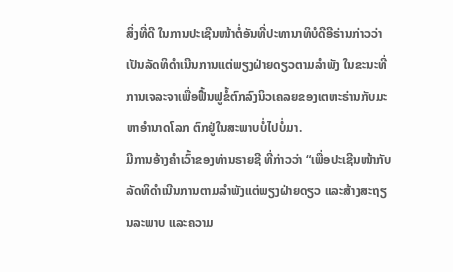ສິ່ງທີ່ດີ ໃນການປະເຊີນໜ້າຕໍ່ອັນທີ່ປະທານາທິບໍດີອີຣ່ານກ່າວວ່າ ເປັນລັດທິດຳເນີນການແຕ່ພຽງຝ່າຍດຽວຕາມລຳພັງ ໃນຂະນະທີ່ການເຈລະຈາເພື່ອຟື້ນຟູຂໍ້ຕົກລົງນິວເຄລຍຂອງເຕຫະຣ່ານກັບມະຫາອຳນາດໂລກ ຕົກຢູ່ໃນສະພາບບໍ່ໄປບໍ່ມາ.
ມີການອ້າງຄຳເວົ້າຂອງທ່ານຣາຍຊີ ທີ່ກ່າວວ່າ “ເພື່ອປະເຊີນໜ້າກັບລັດທິດຳເນີນການຕາມລຳພັງແຕ່ພຽງຝ່າຍດຽວ ແລະສ້າງສະຖຽນລະພາບ ແລະຄວາມ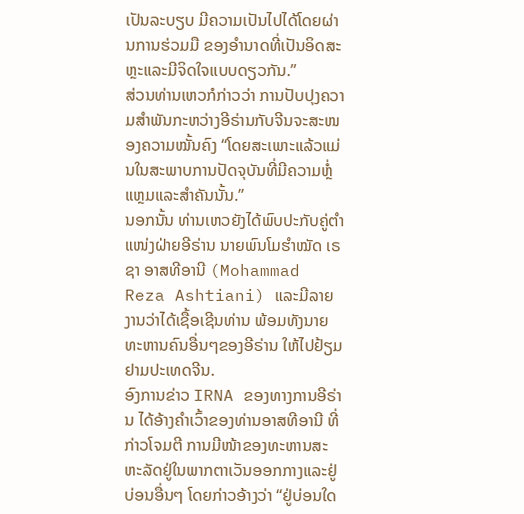ເປັນລະບຽບ ມີຄວາມເປັນໄປໄດ້ໂດຍຜ່ານການຮ່ວມມື ຂອງອຳນາດທີ່ເປັນອິດສະຫຼະແລະມີຈິດໃຈແບບດຽວກັນ.”
ສ່ວນທ່ານເຫວກໍກ່າວວ່າ ການປັບປຸງຄວາມສຳພັນກະຫວ່າງອີຣ່ານກັບຈີນຈະສະໜອງຄວາມໝັ້ນຄົງ “ໂດຍສະເພາະແລ້ວແມ່ນໃນສະພາບການປັດຈຸບັນທີ່ມີຄວາມຫຼໍ່ແຫຼມແລະສຳຄັນນັ້ນ.”
ນອກນັ້ນ ທ່ານເຫວຍັງໄດ້ພົບປະກັບຄູ່ຕຳແໜ່ງຝ່າຍອີຣ່ານ ນາຍພົນໂມຮຳໝັດ ເຣຊາ ອາສທີອານີ (Mohammad Reza Ashtiani) ແລະມີລາຍງານວ່າໄດ້ເຊື້ອເຊີນທ່ານ ພ້ອມທັງນາຍທະຫານຄົນອື່ນໆຂອງອີຣ່ານ ໃຫ້ໄປຢ້ຽມຢາມປະເທດຈີນ.
ອົງການຂ່າວ IRNA ຂອງທາງການອີຣ່ານ ໄດ້ອ້າງຄຳເວົ້າຂອງທ່ານອາສທີອານີ ທີ່ກ່າວໂຈມຕີ ການມີໜ້າຂອງທະຫານສະຫະລັດຢູ່ໃນພາກຕາເວັນອອກກາງແລະຢູ່ບ່ອນອື່ນໆ ໂດຍກ່າວອ້າງວ່າ “ຢູ່ບ່ອນໃດ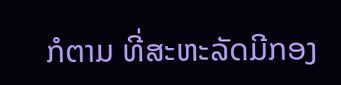ກໍຕາມ ທີ່ສະຫະລັດມີກອງ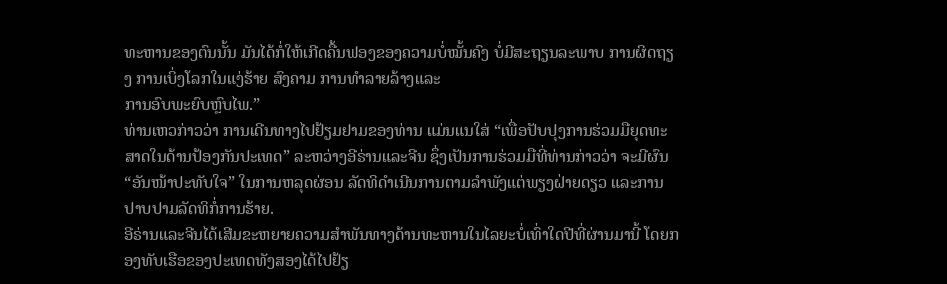ທະຫານຂອງຕົນນັ້ນ ມັນໄດ້ກໍ່ໃຫ້ເກີດຄື້ນຟອງຂອງຄວາມບໍ່ໝັ້ນຄົງ ບໍ່ມີສະຖຽນລະພາບ ການຜິດຖຽງ ການເບິ່ງໂລກໃນແງ່ຮ້າຍ ສົງຄາມ ການທຳລາຍລ້າງແລະ
ການອົບພະຍົບຫຼົບໄພ.”
ທ່ານເຫວກ່າວວ່າ ການເດີນທາງໄປຢ້ຽມຢາມຂອງທ່ານ ແມ່ນແນໃສ່ “ເພື່ອປັບປຸງການຮ່ວມມືຍຸດທະສາດໃນດ້ານປ້ອງກັນປະເທດ” ລະຫວ່າງອີຣ່ານແລະຈີນ ຊຶ່ງເປັນການຮ່ວມມືທີ່ທ່ານກ່າວວ່າ ຈະມີຜົນ “ອັນໜ້າປະທັບໃຈ” ໃນການຫລຸດຜ່ອນ ລັດທິດຳເນີນການຕາມລຳພັງແຕ່ພຽງຝ່າຍດຽວ ແລະການປາບປາມລັດທິກໍ່ການຮ້າຍ.
ອີຣ່ານແລະຈີນໄດ້ເສີມຂະຫຍາຍຄວາມສຳພັນທາງດ້ານທະຫານໃນໄລຍະບໍ່ເທົ່າໃດປີທີ່ຜ່ານມານີ້ ໂດຍກອງທັບເຮືອຂອງປະເທດທັງສອງໄດ້ໄປຢ້ຽ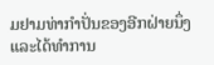ມຢາມທ່າກຳປັ່ນຂອງອີກຝ່າຍນຶ່ງ ແລະໄດ້ທຳການ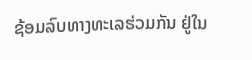ຊ້ອມລົບທາງທະເລຮ່ວມກັນ ຢູ່ໃນ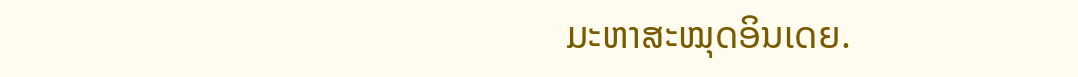ມະຫາສະໝຸດອິນເດຍ.